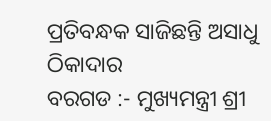ପ୍ରତିବନ୍ଧକ ସାଜିଛନ୍ତି ଅସାଧୁ ଠିକାଦାର
ବରଗଡ :- ମୁଖ୍ୟମନ୍ତ୍ରୀ ଶ୍ରୀ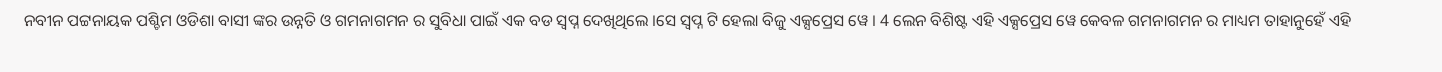ନବୀନ ପଟ୍ଟନାୟକ ପଶ୍ଚିମ ଓଡିଶା ବାସୀ ଙ୍କର ଉନ୍ନତି ଓ ଗମନାଗମନ ର ସୁବିଧା ପାଇଁ ଏକ ବଡ ସ୍ୱପ୍ନ ଦେଖିଥିଲେ ।ସେ ସ୍ୱପ୍ନ ଟି ହେଲା ବିଜୁ ଏକ୍ସପ୍ରେସ ୱେ । 4 ଲେନ ବିଶିଷ୍ଟ ଏହି ଏକ୍ସପ୍ରେସ ୱେ କେବଳ ଗମନାଗମନ ର ମାଧ୍ୟମ ତାହାନୁହେଁ ଏହି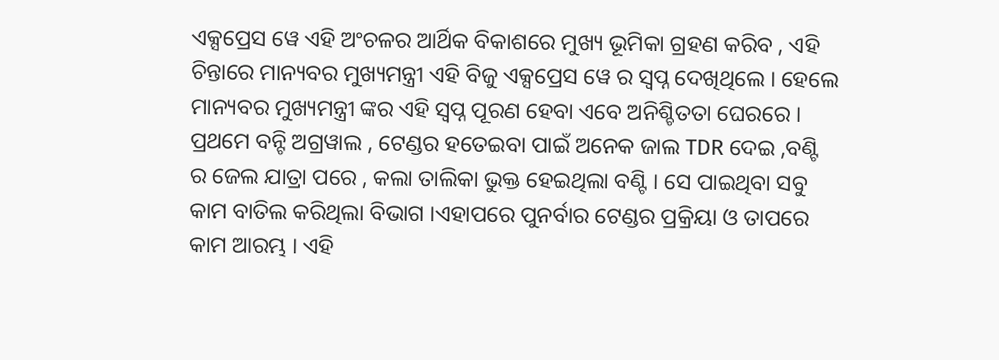ଏକ୍ସପ୍ରେସ ୱେ ଏହି ଅଂଚଳର ଆର୍ଥିକ ବିକାଶରେ ମୁଖ୍ୟ ଭୂମିକା ଗ୍ରହଣ କରିବ , ଏହି ଚିନ୍ତାରେ ମାନ୍ୟବର ମୁଖ୍ୟମନ୍ତ୍ରୀ ଏହି ବିଜୁ ଏକ୍ସପ୍ରେସ ୱେ ର ସ୍ୱପ୍ନ ଦେଖିଥିଲେ । ହେଲେ ମାନ୍ୟବର ମୁଖ୍ୟମନ୍ତ୍ରୀ ଙ୍କର ଏହି ସ୍ୱପ୍ନ ପୂରଣ ହେବା ଏବେ ଅନିଶ୍ଚିତତା ଘେରରେ ।
ପ୍ରଥମେ ବନ୍ଟି ଅଗ୍ରୱାଲ , ଟେଣ୍ଡର ହତେଇବା ପାଇଁ ଅନେକ ଜାଲ TDR ଦେଇ ,ବଣ୍ଟି ର ଜେଲ ଯାତ୍ରା ପରେ , କଲା ତାଲିକା ଭୁକ୍ତ ହେଇଥିଲା ବଣ୍ଟି । ସେ ପାଇଥିବା ସବୁ କାମ ବାତିଲ କରିଥିଲା ବିଭାଗ ।ଏହାପରେ ପୁନର୍ବାର ଟେଣ୍ଡର ପ୍ରକ୍ରିୟା ଓ ତାପରେ କାମ ଆରମ୍ଭ । ଏହି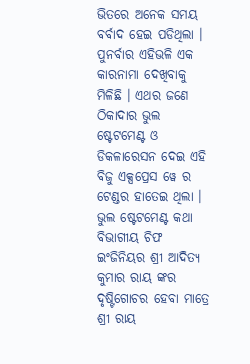ଭିତରେ ଅନେକ ସମୟ ବର୍ବାଦ ହେଇ ପଡିଥିଲା । ପୁନର୍ବାର ଏହିଭଳି ଏକ କାରନାମା ଦେଖିବାକୁ ମିଳିଛି । ଏଥର ଜଣେ ଠିକାଦାର ଭୁଲ ଷ୍ଟେଟମେଣ୍ଟ ଓ ଡିକଳାରେସନ ଦେଇ ଏହି ବିଜୁ ଏକ୍ସପ୍ରେସ ୱେ ର ଟେଣ୍ଡର ହାତେଇ ଥିଲା । ଭୁଲ ଷ୍ଟେଟମେଣ୍ଟ କଥା ବିଭାଗୀୟ ଚିଫ ଇଂଜିନିୟର ଶ୍ରୀ ଆଦିତ୍ୟ କୁମାର ରାୟ ଙ୍କର ଦୃଷ୍ଟିଗୋଚର ହେବା ମାତ୍ରେ ଶ୍ରୀ ରାୟ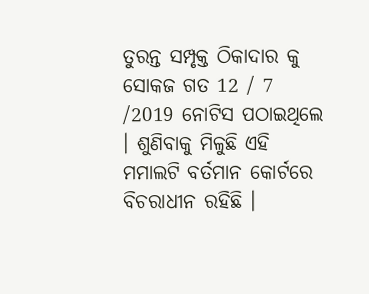ତୁରନ୍ତ ସମ୍ପୃକ୍ତ ଠିକାଦାର କୁ ସୋକଜ ଗତ 12 / 7 /2019 ନୋଟିସ ପଠାଇଥିଲେ । ଶୁଣିବାକୁ ମିଳୁଛି ଏହି ମମାଲଟି ବର୍ତମାନ କୋର୍ଟରେ ବିଚରାଧୀନ ରହିଛି ।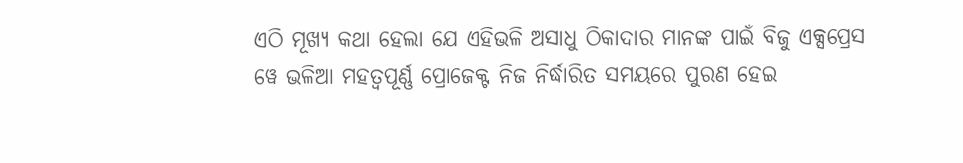ଏଠି ମୂଖ୍ୟ କଥା ହେଲା ଯେ ଏହିଭଳି ଅସାଧୁ ଠିକାଦାର ମାନଙ୍କ ପାଇଁ ବିଜୁ ଏକ୍ସପ୍ରେସ ୱେ ଭଳିଆ ମହତ୍ୱପୂର୍ଣ୍ଣ ପ୍ରୋଜେକ୍ଟ ନିଜ ନିର୍ଦ୍ଧାରିତ ସମୟରେ ପୁରଣ ହେଇ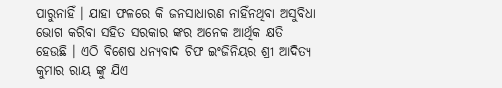ପାରୁନାହିଁ । ଯାହା ଫଳରେ କି ଜନସାଧାରଣ ନାହିଁନଥିବା ଅସୁବିଧା ଭୋଗ କରିବା ସହିତ ସରକାର ଙ୍କର ଅନେକ ଆର୍ଥିକ କ୍ଷତି ହେଉଛି । ଏଠି ବିଶେଷ ଧନ୍ୟବାଦ ଚିଫ ଇଂଜିନିୟର ଶ୍ରୀ ଆଦିତ୍ୟ କୁମାର ରାୟ ଙ୍କୁ ଯିଏ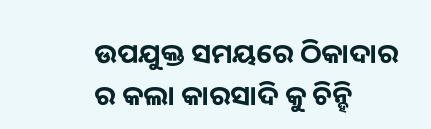ଉପଯୁକ୍ତ ସମୟରେ ଠିକାଦାର ର କଲା କାରସାଦି କୁ ଚିନ୍ହି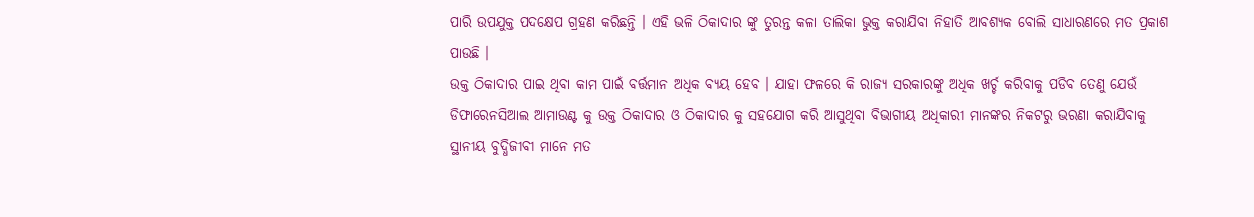ପାରି ଉପଯୁକ୍ତ ପଦକ୍ଷେପ ଗ୍ରହଣ କରିଛନ୍ତି । ଏହି ଭଳି ଠିକାଦାର ଙ୍କୁ ତୁରନ୍ତ କଳା ତାଲିକା ଭୁକ୍ତ କରାଯିବା ନିହାତି ଆବଶ୍ୟକ ବୋଲି ସାଧାରଣରେ ମତ ପ୍ରକାଶ ପାଉଛି ।
ଉକ୍ତ ଠିକାଦାର ପାଇ ଥିବା କାମ ପାଇଁ ବର୍ତ୍ତମାନ ଅଧିକ ବ୍ୟୟ ହେବ । ଯାହା ଫଳରେ କି ରାଜ୍ୟ ସରକାରଙ୍କୁ ଅଧିକ ଖର୍ଚ୍ଚ କରିବାକୁ ପଡିବ ତେଣୁ ଯେଉଁ ଡିଫାରେନସିଆଲ ଆମାଉଣ୍ଟ କୁ ଉକ୍ତ ଠିକାଦାର ଓ ଠିକାଦାର କୁ ସହଯୋଗ କରି ଆସୁଥିବା ବିଭାଗୀୟ ଅଧିକାରୀ ମାନଙ୍କର ନିକଟରୁ ଭରଣା କରାଯିବାକୁ ସ୍ଥାନୀୟ ବୁଦ୍ଧିଜୀବୀ ମାନେ ମତ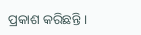ପ୍ରକାଶ କରିଛନ୍ତି ।